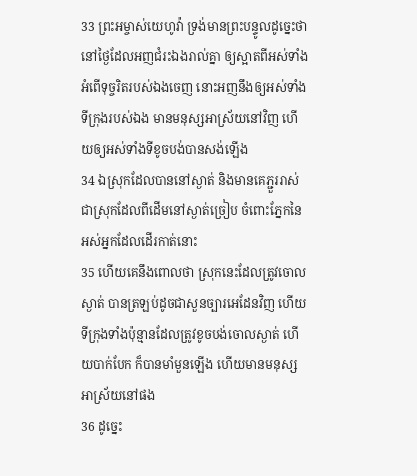33 ព្រះអម្ចាស់យេហូវ៉ា ទ្រង់មានព្រះបន្ទូលដូច្នេះថា នៅថ្ងៃដែលអញជំរះឯងរាល់គ្នា ឲ្យស្អាតពីអស់ទាំងអំពើទុច្ចរិតរបស់ឯងចេញ នោះអញនឹងឲ្យអស់ទាំងទីក្រុងរបស់ឯង មានមនុស្សអាស្រ័យនៅវិញ ហើយឲ្យអស់ទាំងទីខូចបង់បានសង់ឡើង
34 ឯស្រុកដែលបាននៅស្ងាត់ និងមានគេភ្ជួររាស់ ជាស្រុកដែលពីដើមនៅស្ងាត់ច្រៀប ចំពោះភ្នែកនៃអស់អ្នកដែលដើរកាត់នោះ
35 ហើយគេនឹងពោលថា ស្រុកនេះដែលត្រូវចោលស្ងាត់ បានត្រឡប់ដូចជាសួនច្បារអេដែនវិញ ហើយទីក្រុងទាំងប៉ុន្មានដែលត្រូវខូចបង់ចោលស្ងាត់ ហើយបាក់បែក ក៏បានមាំមួនឡើង ហើយមានមនុស្សអាស្រ័យនៅផង
36 ដូច្នេះ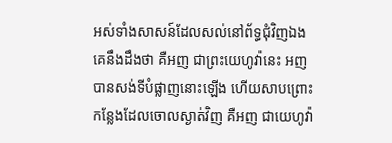អស់ទាំងសាសន៍ដែលសល់នៅព័ទ្ធជុំវិញឯង គេនឹងដឹងថា គឺអញ ជាព្រះយេហូវ៉ានេះ អញបានសង់ទីបំផ្លាញនោះឡើង ហើយសាបព្រោះកន្លែងដែលចោលស្ងាត់វិញ គឺអញ ជាយេហូវ៉ា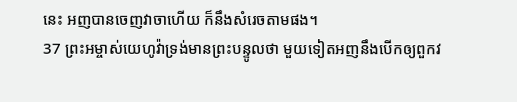នេះ អញបានចេញវាចាហើយ ក៏នឹងសំរេចតាមផង។
37 ព្រះអម្ចាស់យេហូវ៉ាទ្រង់មានព្រះបន្ទូលថា មួយទៀតអញនឹងបើកឲ្យពួកវ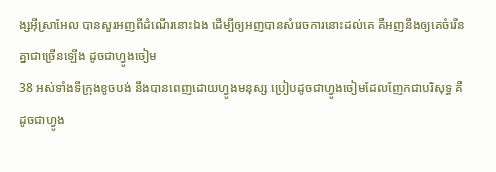ង្សអ៊ីស្រាអែល បានសួរអញពីដំណើរនោះឯង ដើម្បីឲ្យអញបានសំរេចការនោះដល់គេ គឺអញនឹងឲ្យគេចំរើនគ្នាជាច្រើនឡើង ដូចជាហ្វូងចៀម
38 អស់ទាំងទីក្រុងខូចបង់ នឹងបានពេញដោយហ្វូងមនុស្ស ប្រៀបដូចជាហ្វូងចៀមដែលញែកជាបរិសុទ្ធ គឺដូចជាហ្វូង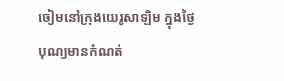ចៀមនៅក្រុងយេរូសាឡិម ក្នុងថ្ងៃបុណ្យមានកំណត់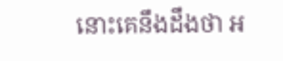នោះគេនឹងដឹងថា អ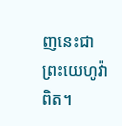ញនេះជាព្រះយេហូវ៉ាពិត។